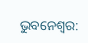ଭୁବନେଶ୍ୱର: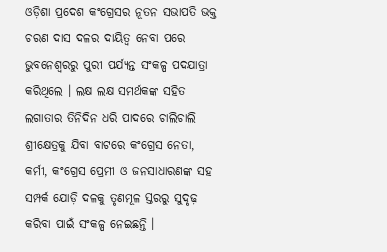ଓଡ଼ିଶା ପ୍ରଦେଶ କଂଗ୍ରେସର ନୂତନ ସଭାପତି ଭକ୍ତ ଚରଣ ଦାସ ଦଳର ଦାୟିତ୍ୱ ନେବା ପରେ ଭୁବନେଶ୍ୱରରୁ ପୁରୀ ପର୍ଯ୍ୟନ୍ତ ସଂକଳ୍ପ ପଦଯାତ୍ରା କରିଥିଲେ । ଲକ୍ଷ ଲକ୍ଷ ସମର୍ଥକଙ୍କ ସହିତ ଲଗାତାର ତିନିଦିନ ଧରି ପାଦରେ ଚାଲିଚାଲି ଶ୍ରୀକ୍ଷେତ୍ରକୁ ଯିବା ବାଟରେ କଂଗ୍ରେସ ନେତା, କର୍ମୀ, କଂଗ୍ରେସ ପ୍ରେମୀ ଓ ଜନସାଧାରଣଙ୍କ ସହ ସମ୍ପର୍କ ଯୋଡ଼ି ଦଳକୁ ତୃଣମୂଳ ସ୍ତରରୁ ସୁଦୃଢ଼ କରିବା ପାଇଁ ସଂକଳ୍ପ ନେଇଛନ୍ତି ।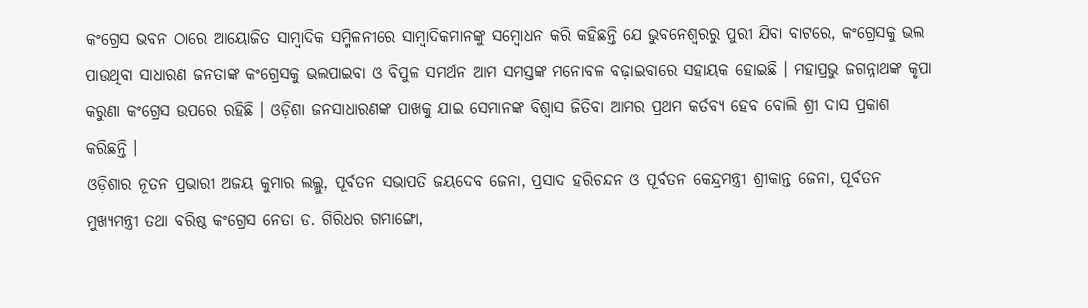କଂଗ୍ରେସ ଭବନ ଠାରେ ଆୟୋଜିତ ସାମ୍ବାଦିକ ସମ୍ମିଳନୀରେ ସାମ୍ବାଦିକମାନଙ୍କୁ ସମ୍ବୋଧନ କରି କହିଛନ୍ତି ଯେ ଭୁବନେଶ୍ୱରରୁ ପୁରୀ ଯିବା ବାଟରେ, କଂଗ୍ରେସକୁ ଭଲ ପାଉଥିବା ସାଧାରଣ ଜନତାଙ୍କ କଂଗ୍ରେସକୁ ଭଲପାଇବା ଓ ବିପୁଳ ସମର୍ଥନ ଆମ ସମସ୍ତଙ୍କ ମନୋବଳ ବଢ଼ାଇବାରେ ସହାୟକ ହୋଇଛି । ମହାପ୍ରଭୁ ଜଗନ୍ନାଥଙ୍କ କୃପା କରୁଣା କଂଗ୍ରେସ ଉପରେ ରହିଛି । ଓଡ଼ିଶା ଜନସାଧାରଣଙ୍କ ପାଖକୁ ଯାଇ ସେମାନଙ୍କ ବିଶ୍ୱାସ ଜିତିବା ଆମର ପ୍ରଥମ କର୍ତବ୍ୟ ହେବ ବୋଲି ଶ୍ରୀ ଦାସ ପ୍ରକାଶ କରିଛନ୍ତି ।
ଓଡ଼ିଶାର ନୂତନ ପ୍ରଭାରୀ ଅଜୟ କୁମାର ଲଲ୍ଲୁ, ପୂର୍ବତନ ସଭାପତି ଜୟଦେବ ଜେନା, ପ୍ରସାଦ ହରିଚନ୍ଦନ ଓ ପୂର୍ବତନ କେନ୍ଦ୍ରମନ୍ତ୍ରୀ ଶ୍ରୀକାନ୍ତ ଜେନା, ପୂର୍ବତନ ମୁଖ୍ୟମନ୍ତ୍ରୀ ତଥା ବରିଷ୍ଠ କଂଗ୍ରେସ ନେତା ଡ. ଗିରିଧର ଗମାଙ୍ଗୋ,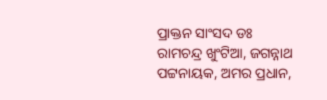ପ୍ରାକ୍ତନ ସାଂସଦ ଡଃ ରାମଚନ୍ଦ୍ର ଖୁଂଟିଆ, ଜଗନ୍ନାଥ ପଟ୍ଟନାୟକ, ଅମର ପ୍ରଧାନ,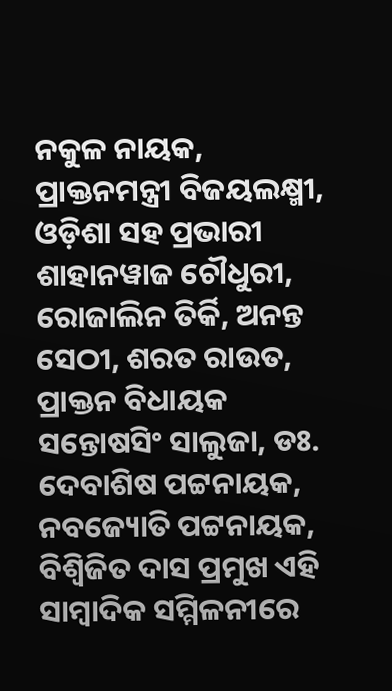ନକୁଳ ନାୟକ, ପ୍ରାକ୍ତନମନ୍ତ୍ରୀ ବିଜୟଲକ୍ଷ୍ମୀ, ଓଡ଼ିଶା ସହ ପ୍ରଭାରୀ ଶାହାନୱାଜ ଚୌଧୁରୀ, ରୋଜାଲିନ ତିର୍କି, ଅନନ୍ତ ସେଠୀ, ଶରତ ରାଉତ, ପ୍ରାକ୍ତନ ବିଧାୟକ ସନ୍ତୋଷସିଂ ସାଲୁଜା, ଡଃ. ଦେବାଶିଷ ପଟ୍ଟନାୟକ, ନବଜ୍ୟୋତି ପଟ୍ଟନାୟକ, ବିଶ୍ୱିଜିତ ଦାସ ପ୍ରମୁଖ ଏହି ସାମ୍ବାଦିକ ସମ୍ମିଳନୀରେ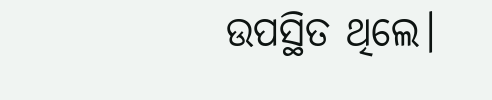ଉପସ୍ଥିତ ଥିଲେ।